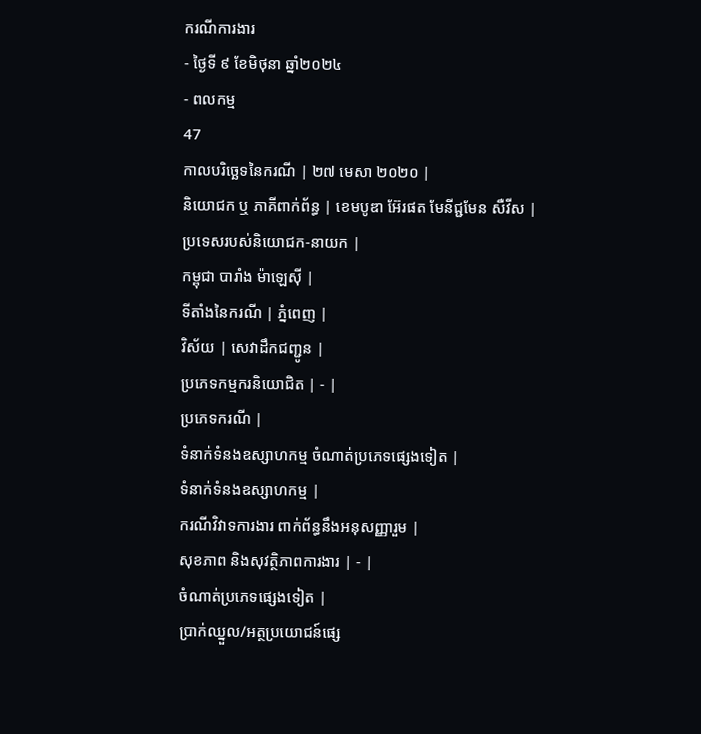ករណីការងារ
- ថ្ងៃទី ៩ ខែមិថុនា ឆ្នាំ២០២៤
- ពលកម្ម
47
កាលបរិច្ឆេទនៃករណី | ២៧ មេសា ២០២០ |
និយោជក ឬ ភាគីពាក់ព័ន្ធ | ខេមបូឌា អ៊ែរផត មែនីជ្ជមែន សឺវីស |
ប្រទេសរបស់និយោជក-នាយក |
កម្ពុជា បារាំង ម៉ាឡេស៊ី |
ទីតាំងនៃករណី | ភ្នំពេញ |
វិស័យ | សេវាដឹកជញ្ជូន |
ប្រភេទកម្មករនិយោជិត | - |
ប្រភេទករណី |
ទំនាក់ទំនងឧស្សាហកម្ម ចំណាត់ប្រភេទផ្សេងទៀត |
ទំនាក់ទំនងឧស្សាហកម្ម |
ករណីវិវាទការងារ ពាក់ព័ន្ធនឹងអនុសញ្ញារួម |
សុខភាព និងសុវត្ថិភាពការងារ | - |
ចំណាត់ប្រភេទផ្សេងទៀត |
ប្រាក់ឈ្នួល/អត្ថប្រយោជន៍ផ្សេ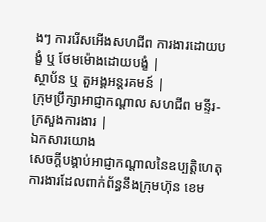ងៗ ការរើសអើងសហជីព ការងារដោយបង្ខំ ឬ ថែមម៉ោងដោយបង្ខំ |
ស្ថាប័ន ឬ តួអង្គអន្តរគមន៍ |
ក្រុមប្រឹក្សាអាជ្ញាកណ្តាល សហជីព មន្ទីរ-ក្រសួងការងារ |
ឯកសារយោង
សេចក្ដីបង្គាប់អាជ្ញាកណ្ដាលនៃឧប្បត្តិហេតុការងារដែលពាក់ព័ន្ធនឹងក្រុមហ៊ុន ខេម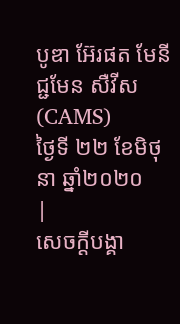បូឌា អ៊ែរផត មែនីជ្ជមែន សឺវីស (CAMS)
ថ្ងៃទី ២២ ខែមិថុនា ឆ្នាំ២០២០
|
សេចក្ដីបង្គា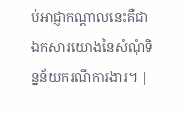ប់អាជ្ញាកណ្ដាលនេះគឺជាឯកសារយោងនៃសំណុំទិន្នន័យករណីការងារ។ |